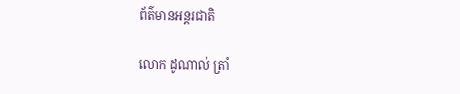ព័ត៌មានអន្តរជាតិ

លោក ដូណាល់ ត្រាំ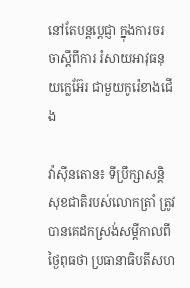នៅតែបន្ដប្ដេជ្ញា ក្នុងការចរចាស្ដីពីការ រំសាយអាវុធនុយក្លេអ៊ែរ ជាមួយកូរ៉េខាងជើង

វ៉ាស៊ីនតោន៖ ទីប្រឹក្សាសន្តិសុខជាតិរបស់លោកត្រាំ ត្រូវបានគេដកស្រង់សម្តីកាលពីថ្ងៃពុធថា ប្រធានាធិបតីសហ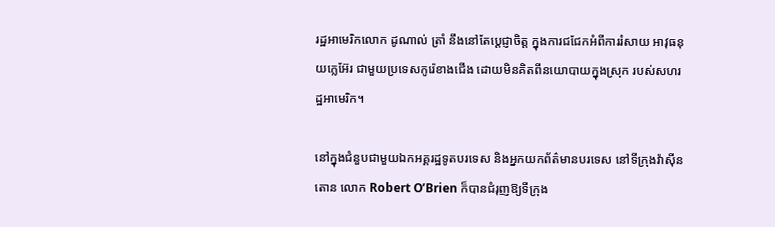រដ្ឋអាមេរិកលោក ដូណាល់ ត្រាំ នឹងនៅតែប្តេជ្ញាចិត្ត ក្នុងការជជែកអំពីការរំសាយ អាវុធនុយក្លេអ៊ែរ ជាមួយប្រទេសកូរ៉េខាងជើង ដោយមិនគិតពីនយោបាយក្នុងស្រុក របស់សហរដ្ឋអាមេរិក។

នៅក្នុងជំនួបជាមួយឯកអគ្គរដ្ឋទូតបរទេស និងអ្នកយកព័ត៌មានបរទេស នៅទីក្រុងវ៉ាស៊ីនតោន លោក Robert O’Brien ក៏បានជំរុញឱ្យទីក្រុង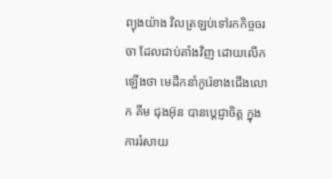ព្យុងយ៉ាង វិលត្រឡប់ទៅរកកិច្ចចរចា ដែលជាប់គាំងវិញ ដោយលើកឡើងថា មេដឹកនាំកូរ៉េខាងជើងលោក គីម ជុងអ៊ុន បានប្តេជ្ញាចិត្ត ក្នុងការរំសាយ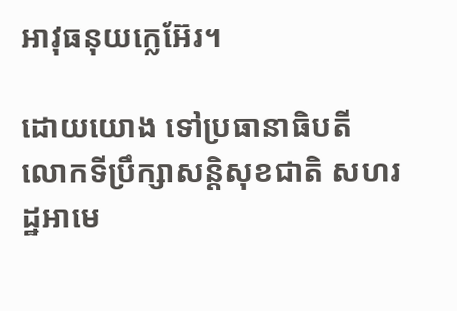អាវុធនុយក្លេអ៊ែរ។

ដោយយោង ទៅប្រធានាធិបតី លោកទីប្រឹក្សាសន្តិសុខជាតិ សហរដ្ឋអាមេ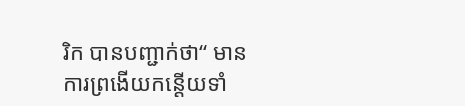រិក បានបញ្ជាក់ថា“ មានការព្រងើយកន្តើយទាំ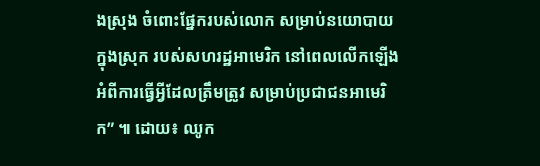ងស្រុង ចំពោះផ្នែករបស់លោក សម្រាប់នយោបាយក្នុងស្រុក របស់សហរដ្ឋអាមេរិក នៅពេលលើកឡើង អំពីការធ្វើអ្វីដែលត្រឹមត្រូវ សម្រាប់ប្រជាជនអាមេរិក” ៕ ដោយ៖ ឈូក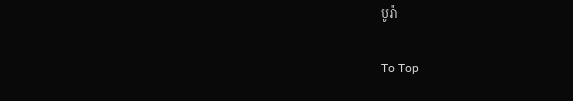បូរ៉ា

To Top